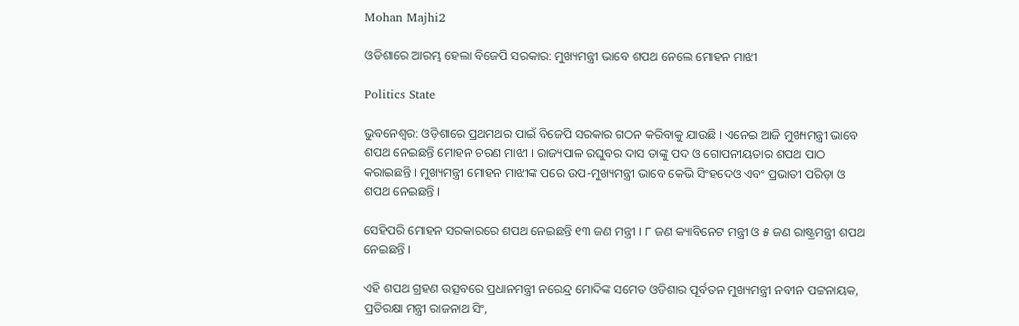Mohan Majhi2

ଓଡିଶାରେ ଆରମ୍ଭ ହେଲା ବିଜେପି ସରକାର: ମୁଖ୍ୟମନ୍ତ୍ରୀ ଭାବେ ଶପଥ ନେଲେ ମୋହନ ମାଝୀ

Politics State

ଭୁବନେଶ୍ବର: ଓଡ଼ିଶାରେ ପ୍ରଥମଥର ପାଇଁ ବିଜେପି ସରକାର ଗଠନ କରିବାକୁ ଯାଉଛି । ଏନେଇ ଆଜି ମୁଖ୍ୟମନ୍ତ୍ରୀ ଭାବେ ଶପଥ ନେଇଛନ୍ତି ମୋହନ ଚରଣ ମାଝୀ । ରାଜ୍ୟପାଳ ରଘୁବର ଦାସ ତାଙ୍କୁ ପଦ ଓ ଗୋପନୀୟତାର ଶପଥ ପାଠ କରାଇଛନ୍ତି । ମୁଖ୍ୟମନ୍ତ୍ରୀ ମୋହନ ମାଝୀଙ୍କ ପରେ ଉପ-ମୁଖ୍ୟମନ୍ତ୍ରୀ ଭାବେ କେଭି ସିଂହଦେଓ ଏବଂ ପ୍ରଭାତୀ ପରିଡ଼ା ଓ ଶପଥ ନେଇଛନ୍ତି ।

ସେହିପରି ମୋହନ ସରକାରରେ ଶପଥ ନେଇଛନ୍ତି ୧୩ ଜଣ ମନ୍ତ୍ରୀ । ୮ ଜଣ କ୍ୟାବିନେଟ ମନ୍ତ୍ରୀ ଓ ୫ ଜଣ ରାଷ୍ଟ୍ରମନ୍ତ୍ରୀ ଶପଥ ନେଇଛନ୍ତି ।

ଏହି ଶପଥ ଗ୍ରହଣ ଉତ୍ସବରେ ପ୍ରଧାନମନ୍ତ୍ରୀ ନରେନ୍ଦ୍ର ମୋଦିଙ୍କ ସମେତ ଓଡିଶାର ପୂର୍ବତନ ମୁଖ୍ୟମନ୍ତ୍ରୀ ନବୀନ ପଟ୍ଟନାୟକ, ପ୍ରତିରକ୍ଷା ମନ୍ତ୍ରୀ ରାଜନାଥ ସିଂ,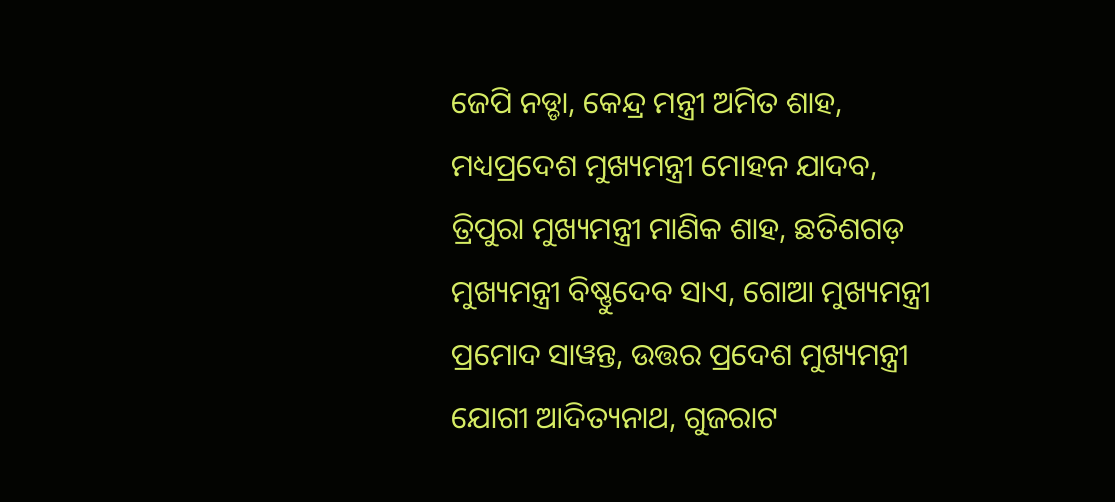ଜେପି ନଡ୍ଡା, କେନ୍ଦ୍ର ମନ୍ତ୍ରୀ ଅମିତ ଶାହ, ମଧ୍ୟପ୍ରଦେଶ ମୁଖ୍ୟମନ୍ତ୍ରୀ ମୋହନ ଯାଦବ, ତ୍ରିପୁରା ମୁଖ୍ୟମନ୍ତ୍ରୀ ମାଣିକ ଶାହ, ଛତିଶଗଡ଼ ମୁଖ୍ୟମନ୍ତ୍ରୀ ବିଷ୍ଣୁଦେବ ସାଏ, ଗୋଆ ମୁଖ୍ୟମନ୍ତ୍ରୀ ପ୍ରମୋଦ ସାୱନ୍ତ, ଉତ୍ତର ପ୍ରଦେଶ ମୁଖ୍ୟମନ୍ତ୍ରୀ ଯୋଗୀ ଆଦିତ୍ୟନାଥ, ଗୁଜରାଟ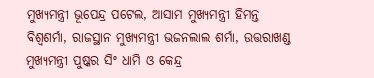ମୁଖ୍ୟମନ୍ତ୍ରୀ ଭୂପେନ୍ଦ୍ର ପଟେଲ, ଆସାମ ମୁଖ୍ୟମନ୍ତ୍ରୀ ହିମନ୍ତ ବିଶ୍ୱଶର୍ମା, ରାଜସ୍ଥାନ ମୁଖ୍ୟମନ୍ତ୍ରୀ ଭଜନଲାଲ ଶର୍ମା, ଉତ୍ତରାଖଣ୍ଡ ମୁଖ୍ୟମନ୍ତ୍ରୀ ପୁଷ୍କର ସିଂ ଧାମି ଓ କେନ୍ଦ୍ର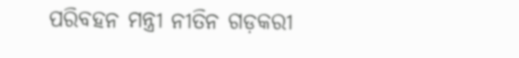ପରିବହନ ମନ୍ତ୍ରୀ ନୀତିନ ଗଡ଼କରୀ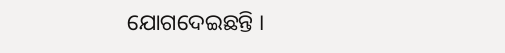ଯୋଗଦେଇଛନ୍ତି ।